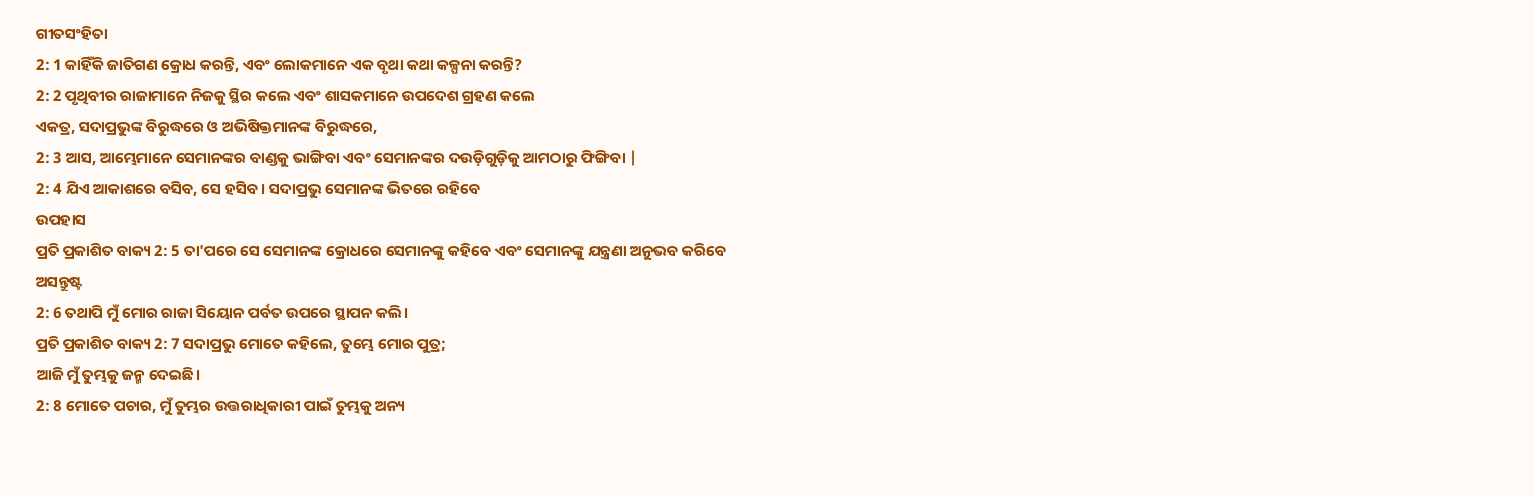ଗୀତସଂହିତା
2: 1 କାହିଁକି ଜାତିଗଣ କ୍ରୋଧ କରନ୍ତି, ଏବଂ ଲୋକମାନେ ଏକ ବୃଥା କଥା କଳ୍ପନା କରନ୍ତି?
2: 2 ପୃଥିବୀର ରାଜାମାନେ ନିଜକୁ ସ୍ଥିର କଲେ ଏବଂ ଶାସକମାନେ ଉପଦେଶ ଗ୍ରହଣ କଲେ
ଏକତ୍ର, ସଦାପ୍ରଭୁଙ୍କ ବିରୁଦ୍ଧରେ ଓ ଅଭିଷିକ୍ତମାନଙ୍କ ବିରୁଦ୍ଧରେ,
2: 3 ଆସ, ଆମ୍ଭେମାନେ ସେମାନଙ୍କର ବାଣ୍ଡକୁ ଭାଙ୍ଗିବା ଏବଂ ସେମାନଙ୍କର ଦଉଡ଼ିଗୁଡ଼ିକୁ ଆମଠାରୁ ଫିଙ୍ଗିବା |
2: 4 ଯିଏ ଆକାଶରେ ବସିବ, ସେ ହସିବ। ସଦାପ୍ରଭୁ ସେମାନଙ୍କ ଭିତରେ ରହିବେ
ଉପହାସ
ପ୍ରତି ପ୍ରକାଶିତ ବାକ୍ୟ 2: 5 ତା'ପରେ ସେ ସେମାନଙ୍କ କ୍ରୋଧରେ ସେମାନଙ୍କୁ କହିବେ ଏବଂ ସେମାନଙ୍କୁ ଯନ୍ତ୍ରଣା ଅନୁଭବ କରିବେ
ଅସନ୍ତୁଷ୍ଟ
2: 6 ତଥାପି ମୁଁ ମୋର ରାଜା ସିୟୋନ ପର୍ବତ ଉପରେ ସ୍ଥାପନ କଲି।
ପ୍ରତି ପ୍ରକାଶିତ ବାକ୍ୟ 2: 7 ସଦାପ୍ରଭୁ ମୋତେ କହିଲେ, ତୁମ୍ଭେ ମୋର ପୁତ୍ର;
ଆଜି ମୁଁ ତୁମ୍ଭକୁ ଜନ୍ମ ଦେଇଛି।
2: 8 ମୋତେ ପଚାର, ମୁଁ ତୁମ୍ଭର ଉତ୍ତରାଧିକାରୀ ପାଇଁ ତୁମ୍ଭକୁ ଅନ୍ୟ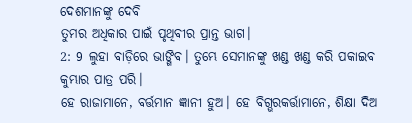ଦେଶମାନଙ୍କୁ ଦେବି
ତୁମର ଅଧିକାର ପାଇଁ ପୃଥିବୀର ପ୍ରାନ୍ତ ଭାଗ।
2: 9 ଲୁହା ବାଡ଼ିରେ ଭାଙ୍ଗିବ। ତୁମ୍ଭେ ସେମାନଙ୍କୁ ଖଣ୍ଡ ଖଣ୍ଡ କରି ପକାଇବ
କୁମ୍ଭାର ପାତ୍ର ପରି।
ହେ ରାଜାମାନେ, ବର୍ତ୍ତମାନ ଜ୍ଞାନୀ ହୁଅ। ହେ ବିଗ୍ଭରକର୍ତ୍ତାମାନେ, ଶିକ୍ଷା ଦିଅ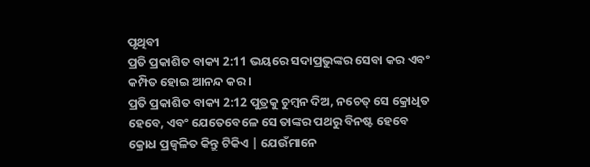ପୃଥିବୀ
ପ୍ରତି ପ୍ରକାଶିତ ବାକ୍ୟ 2:11 ଭୟରେ ସଦାପ୍ରଭୁଙ୍କର ସେବା କର ଏବଂ କମ୍ପିତ ହୋଇ ଆନନ୍ଦ କର।
ପ୍ରତି ପ୍ରକାଶିତ ବାକ୍ୟ 2:12 ପୁତ୍ରକୁ ଚୁମ୍ବନ ଦିଅ, ନଚେତ୍ ସେ କ୍ରୋଧିତ ହେବେ, ଏବଂ ଯେତେବେଳେ ସେ ତାଙ୍କର ପଥରୁ ବିନଷ୍ଟ ହେବେ
କ୍ରୋଧ ପ୍ରଜ୍ୱଳିତ କିନ୍ତୁ ଟିକିଏ | ଯେଉଁମାନେ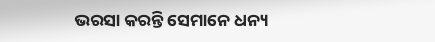ଭରସା କରନ୍ତି ସେମାନେ ଧନ୍ୟ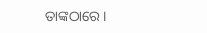ତାଙ୍କଠାରେ।